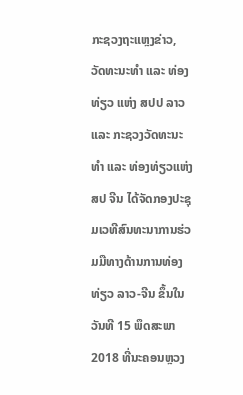ກະຊວງຖະແຫຼງຂ່າວ, ວັດທະນະທຳ ແລະ ທ່ອງທ່ຽວ ແຫ່ງ ສປປ ລາວ ແລະ ກະຊວງວັດທະນະທຳ ແລະ ທ່ອງທ່ຽວແຫ່ງ ສປ ຈີນ ໄດ້ຈັດກອງປະຊຸມເວທີສົນທະນາການຮ່ວມມືທາງດ້ານການທ່ອງທ່ຽວ ລາວ-ຈີນ ຂຶ້ນໃນວັນທີ 15 ພຶດສະພາ 2018 ທີ່ນະຄອນຫຼວງ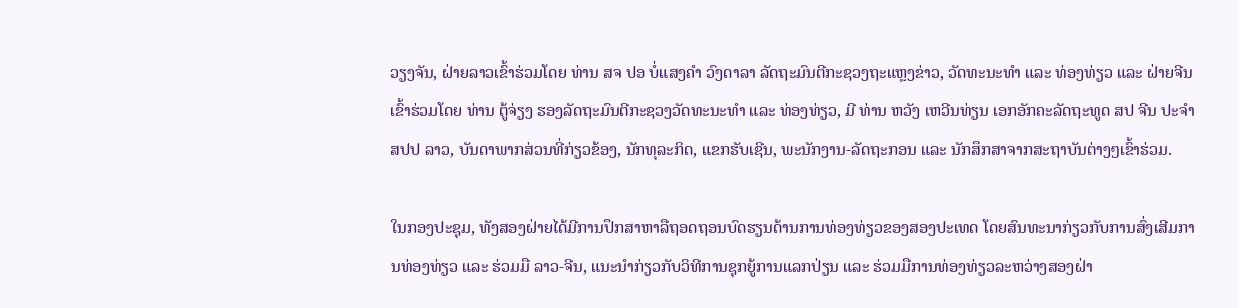ວຽງຈັນ, ຝ່າຍລາວເຂົ້າຮ່ວມໂດຍ ທ່ານ ສຈ ປອ ບໍ່ແສງຄຳ ວົງດາລາ ລັດຖະມົນຕີກະຊວງຖະແຫຼງຂ່າວ, ວັດທະນະທຳ ແລະ ທ່ອງທ່ຽວ ແລະ ຝ່າຍຈີນເຂົ້າຮ່ວມໂດຍ ທ່ານ ຕູ້ຈ່ຽງ ຮອງລັດຖະມົນຕີກະຊວງວັດທະນະທຳ ແລະ ທ່ອງທ່ຽວ, ມີ ທ່ານ ຫວັງ ເຫວີນທ່ຽນ ເອກອັກຄະລັດຖະທູດ ສປ ຈີນ ປະຈຳ ສປປ ລາວ, ບັນດາພາກສ່ວນທີ່ກ່ຽວຂ້ອງ, ນັກທຸລະກິດ, ແຂກຮັບເຊີນ, ພະນັກງານ-ລັດຖະກອນ ແລະ ນັກສຶກສາຈາກສະຖາບັນຕ່າງໆເຂົ້າຮ່ວມ.

ໃນກອງປະຊຸມ, ທັງສອງຝ່າຍໄດ້ມີການປຶກສາຫາລືຖອດຖອນບົດຮຽນດ້ານການທ່ອງທ່ຽວຂອງສອງປະເທດ ໂດຍສົນທະນາກ່ຽວກັບການສົ່ງເສີມການທ່ອງທ່ຽວ ແລະ ຮ່ວມມື ລາວ-ຈີນ, ແນະນຳກ່ຽວກັບວິທີການຊຸກຍູ້ການແລກປ່ຽນ ແລະ ຮ່ວມມືການທ່ອງທ່ຽວລະຫວ່າງສອງຝ່າ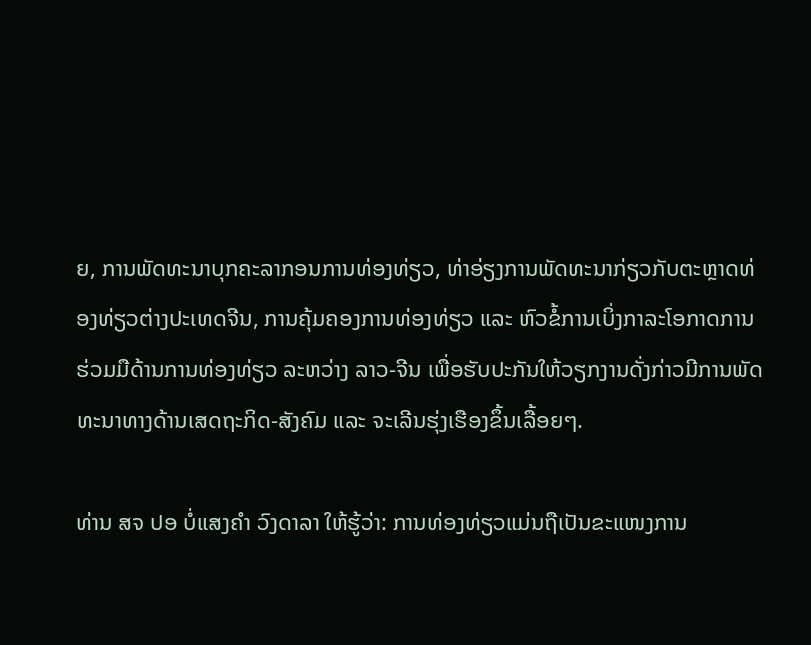ຍ, ການພັດທະນາບຸກຄະລາກອນການທ່ອງທ່ຽວ, ທ່າອ່ຽງການພັດທະນາກ່ຽວກັບຕະຫຼາດທ່ອງທ່ຽວຕ່າງປະເທດຈີນ, ການຄຸ້ມຄອງການທ່ອງທ່ຽວ ແລະ ຫົວຂໍ້ການເບິ່ງກາລະໂອກາດການຮ່ວມມືດ້ານການທ່ອງທ່ຽວ ລະຫວ່າງ ລາວ-ຈີນ ເພື່ອຮັບປະກັນໃຫ້ວຽກງານດັ່ງກ່າວມີການພັດທະນາທາງດ້ານເສດຖະກິດ-ສັງຄົມ ແລະ ຈະເລີນຮຸ່ງເຮືອງຂຶ້ນເລື້ອຍໆ.

ທ່ານ ສຈ ປອ ບໍ່ແສງຄຳ ວົງດາລາ ໃຫ້ຮູ້ວ່າ: ການທ່ອງທ່ຽວແມ່ນຖືເປັນຂະແໜງການ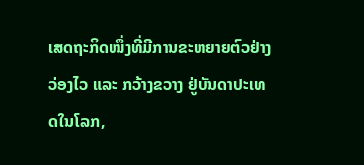ເສດຖະກິດໜຶ່ງທີ່ມີການຂະຫຍາຍຕົວຢ່າງວ່ອງໄວ ແລະ ກວ້າງຂວາງ ຢູ່ບັນດາປະເທດໃນໂລກ,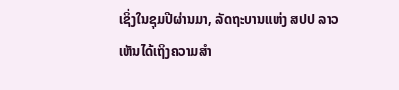ເຊິ່ງໃນຊຸມປີຜ່ານມາ, ລັດຖະບານແຫ່ງ ສປປ ລາວ ເຫັນໄດ້ເຖິງຄວາມສຳ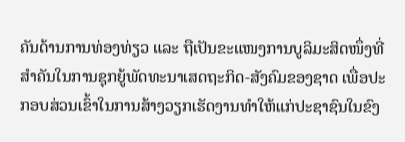ຄັນດ້ານການທ່ອງທ່ຽວ ແລະ ຖືເປັນຂະແໜງການບູລິມະສິດໜຶ່ງທີ່ສຳຄັນໃນການຊຸກຍູ້ພັດທະນາເສດຖະກິດ-ສັງຄົມຂອງຊາດ ເພື່ອປະກອບສ່ວນເຂົ້າໃນການສ້າງວຽກເຮັດງານທຳໃຫ້ແກ່ປະຊາຊົນໃນຂົງ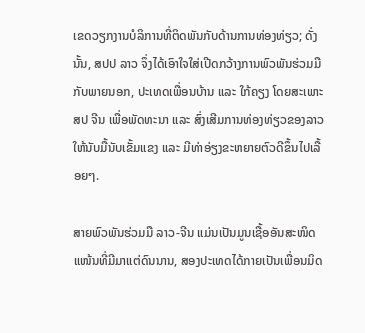ເຂດວຽກງານບໍລິການທີ່ຕິດພັນກັບດ້ານການທ່ອງທ່ຽວ; ດັ່ງນັ້ນ, ສປປ ລາວ ຈຶ່ງໄດ້ເອົາໃຈໃສ່ເປີດກວ້າງການພົວພັນຮ່ວມມືກັບພາຍນອກ, ປະເທດເພື່ອນບ້ານ ແລະ ໃກ້ຄຽງ ໂດຍສະເພາະ ສປ ຈີນ ເພື່ອພັດທະນາ ແລະ ສົ່ງເສີມການທ່ອງທ່ຽວຂອງລາວໃຫ້ນັບມື້ນັບເຂັ້ມແຂງ ແລະ ມີທ່າອ່ຽງຂະຫຍາຍຕົວດີຂຶ້ນໄປເລື້ອຍໆ.

ສາຍພົວພັນຮ່ວມມື ລາວ-ຈີນ ແມ່ນເປັນມູນເຊື້ອອັນສະໜິດແໜ້ນທີ່ມີມາແຕ່ດົນນານ, ສອງປະເທດໄດ້ກາຍເປັນເພື່ອນມິດ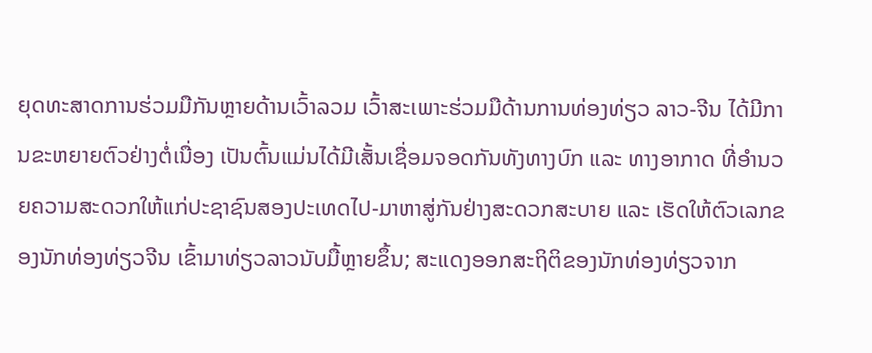ຍຸດທະສາດການຮ່ວມມືກັນຫຼາຍດ້ານເວົ້າລວມ ເວົ້າສະເພາະຮ່ວມມືດ້ານການທ່ອງທ່ຽວ ລາວ-ຈີນ ໄດ້ມີການຂະຫຍາຍຕົວຢ່າງຕໍ່ເນື່ອງ ເປັນຕົ້ນແມ່ນໄດ້ມີເສັ້ນເຊື່ອມຈອດກັນທັງທາງບົກ ແລະ ທາງອາກາດ ທີ່ອຳນວຍຄວາມສະດວກໃຫ້ແກ່ປະຊາຊົນສອງປະເທດໄປ-ມາຫາສູ່ກັນຢ່າງສະດວກສະບາຍ ແລະ ເຮັດໃຫ້ຕົວເລກຂອງນັກທ່ອງທ່ຽວຈີນ ເຂົ້າມາທ່ຽວລາວນັບມື້ຫຼາຍຂຶ້ນ; ສະແດງອອກສະຖິຕິຂອງນັກທ່ອງທ່ຽວຈາກ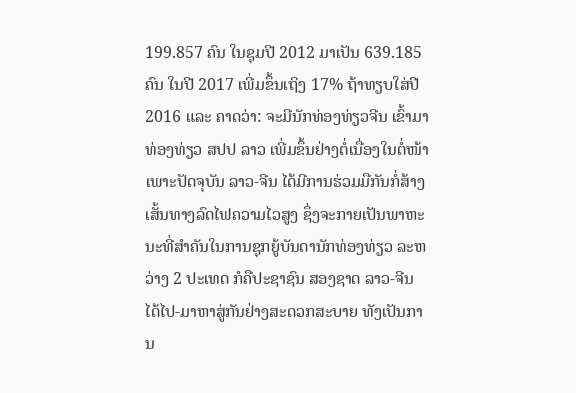199.857 ຄົນ ໃນຊຸມປີ 2012 ມາເປັນ 639.185 ຄົນ ໃນປີ 2017 ເພີ່ມຂຶ້ນເຖິງ 17% ຖ້າທຽບໃສ່ປີ 2016 ແລະ ຄາດວ່າ: ຈະມີນັກທ່ອງທ່ຽວຈີນ ເຂົ້າມາທ່ອງທ່ຽວ ສປປ ລາວ ເພີ່ມຂຶ້ນຢ່າງຕໍ່ເນື່ອງໃນຕໍ່ໜ້າ ເພາະປັດຈຸບັນ ລາວ-ຈີນ ໄດ້ມີການຮ່ວມມືກັນກໍ່ສ້າງເສັ້ນທາງລົດໄຟຄວາມໄວສູງ ຊຶ່ງຈະກາຍເປັນພາຫະນະທີ່ສຳຄັນໃນການຊຸກຍູ້ບັນດານັກທ່ອງທ່ຽວ ລະຫວ່າງ 2 ປະເທດ ກໍຄືປະຊາຊົນ ສອງຊາດ ລາວ-ຈີນ ໄດ້ໄປ-ມາຫາສູ່ກັນຢ່າງສະດວກສະບາຍ ທັງເປັນການ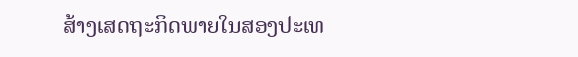ສ້າງເສດຖະກິດພາຍໃນສອງປະເທ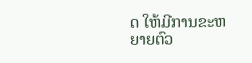ດ ໃຫ້ມີການຂະຫຍາຍຕົວ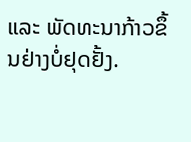ແລະ ພັດທະນາກ້າວຂຶ້ນຢ່າງບໍ່ຢຸດຢັ້ງ.